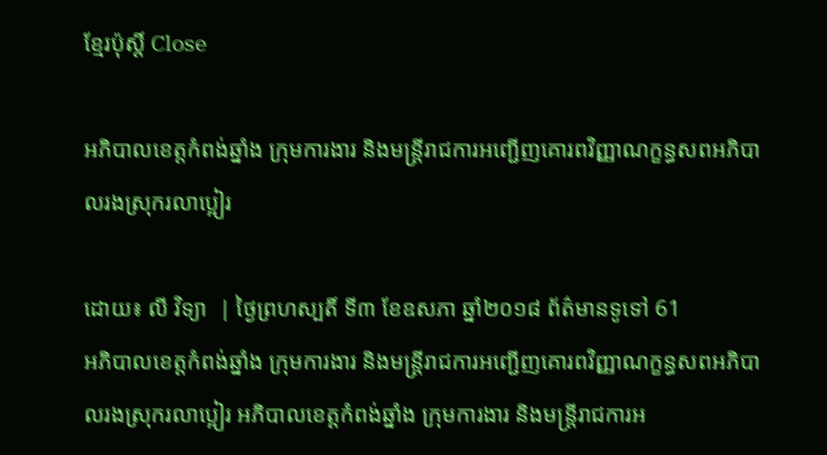ខ្មែរប៉ុស្ដិ៍ Close

អភិបាលខេត្តកំពង់ឆ្នាំង ក្រុមការងារ និងមន្រ្តីរាជការអញ្ជើញគោរពវិញ្ញាណក្ខន្ធសពអភិបាលរងស្រុករលាប្អៀរ

ដោយ៖ លី វិទ្យា  | ថ្ងៃព្រហស្បតិ៍ ទី៣ ខែឧសភា ឆ្នាំ២០១៨ ព័ត៌មានទូទៅ 61
អភិបាលខេត្តកំពង់ឆ្នាំង ក្រុមការងារ និងមន្រ្តីរាជការអញ្ជើញគោរពវិញ្ញាណក្ខន្ធសពអភិបាលរងស្រុករលាប្អៀរ អភិបាលខេត្តកំពង់ឆ្នាំង ក្រុមការងារ និងមន្រ្តីរាជការអ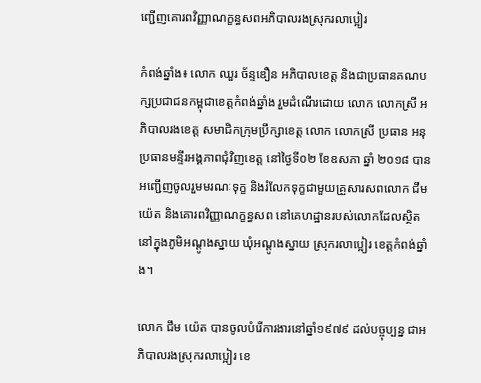ញ្ជើញគោរពវិញ្ញាណក្ខន្ធសពអភិបាលរងស្រុករលាប្អៀរ

កំពង់ឆ្នាំង៖ លោក ឈួរ ច័ន្ទឌឿន អភិបាលខេត្ត និងជាប្រធានគណបក្សប្រជាជនកម្ពុជាខេត្តកំពង់ឆ្នាំង រួមដំណើរដោយ លោក លោកស្រី អភិបាលរងខេត្ត សមាជិកក្រុមប្រឹក្សាខេត្ត លោក លោកស្រី ប្រធាន អនុប្រធានមន្ទីរអង្គភាពជុំវិញខេត្ត នៅថ្ងៃទី០២ ខែឧសភា ឆ្នាំ ២០១៨ បានអញ្ជើញចូលរួមមរណៈទុក្ខ និងរំលែកទុក្ខជាមួយគ្រួសារសពលោក ជឹម យ៉េត និងគោរពវិញ្ញាណក្ខន្ធសព នៅគេហដ្ឋានរបស់លោកដែលស្ថិតនៅក្នុងភូមិអណ្តូងស្នាយ ឃុំអណ្តូងស្នាយ ស្រុករលាប្អៀរ ខេត្តកំពង់ឆ្នាំង។

លោក ជឹម យ៉េត បានចូលបំរើការងារនៅឆ្នាំ១៩៧៩ ដល់បច្ចុប្បន្ន ជាអភិបាលរងស្រុករលាប្អៀរ ខេ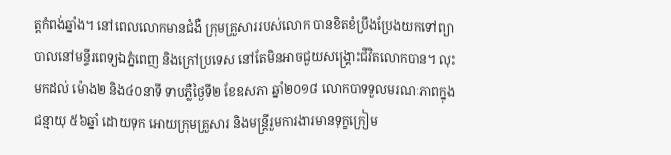ត្តកំពង់ឆ្នាំង។ នៅពេលលោកមានជំងឺ ក្រុមគ្រួសាររបស់លោក បានខិតខំប្រឹងប្រែងយកទៅព្យាបាលនៅមន្ទីរពេទ្យឯភ្នំពេញ និងក្រៅប្រទេស នៅតែមិនអាចជួយសង្រ្គោះជីវិតលោកបាន។ លុះមកដល់ ម៉ោង២ និង៤០នាទី ទាបភ្លឺថៃ្ងទី២ ខែឧសភា ឆ្នាំ២០១៨ លោកបាទទួលមរណៈភាពក្នុងជន្មាយុ ៥៦ឆ្នាំ ដោយទុក អោយក្រុមគ្រួសារ និងមន្រ្តីរួមការងារមានទុក្ខក្រៀម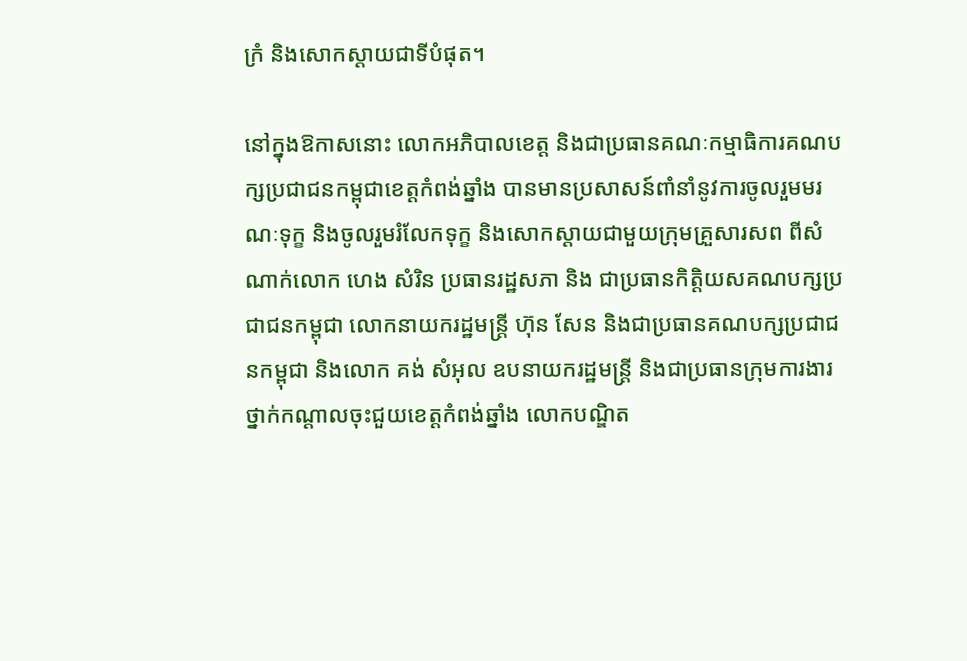ក្រំ និងសោកស្តាយជាទីបំផុត។

នៅក្នុងឱកាសនោះ លោកអភិបាលខេត្ត និងជាប្រធានគណៈកម្មាធិការគណបក្សប្រជាជនកម្ពុជាខេត្តកំពង់ឆ្នាំង បានមានប្រសាសន៍ពាំនាំនូវការចូលរួមមរណៈទុក្ខ និងចូលរួមរំលែកទុក្ខ និងសោកស្តាយជាមួយក្រុមគ្រួសារសព ពីសំណាក់លោក ហេង សំរិន ប្រធានរដ្ឋសភា និង ជាប្រធានកិត្តិយសគណបក្សប្រជាជនកម្ពុជា លោកនាយករដ្ឋមន្រ្តី ហ៊ុន សែន និងជាប្រធានគណបក្សប្រជាជនកម្ពុជា និងលោក គង់ សំអុល ឧបនាយករដ្ឋមន្រ្តី និងជាប្រធានក្រុមការងារថ្នាក់កណ្តាលចុះជួយខេត្តកំពង់ឆ្នាំង លោកបណ្ឌិត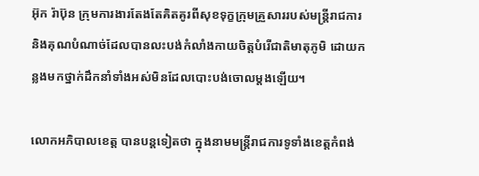អ៊ុក រ៉ាប៊ុន ក្រុមការងារតែងតែគិតគូរពីសុខទុក្ខក្រុមគ្រួសាររបស់មន្រ្តីរាជការ និងគុណបំណាច់ដែលបានលះបង់កំលាំងកាយចិត្តបំរើជាតិមាតុភូមិ ដោយកន្លងមកថ្នាក់ដឹកនាំទាំងអស់មិនដែលបោះបង់ចោលម្តងឡើយ។

លោកអភិបាលខេត្ត បានបន្តទៀតថា ក្នុងនាមមន្រ្តីរាជការទូទាំងខេត្តកំពង់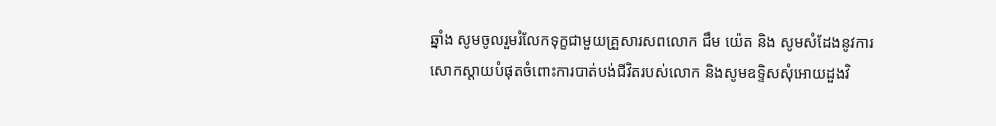ឆ្នាំង សូមចូលរួមរំលែកទុក្ខជាមួយគ្រួសារសពលោក ជឹម យ៉េត និង សូមសំដែងនូវការសោកស្តាយបំផុតចំពោះការបាត់បង់ជីវិតរបស់លោក និងសូមឧទ្ទិសសុំអោយដួងវិ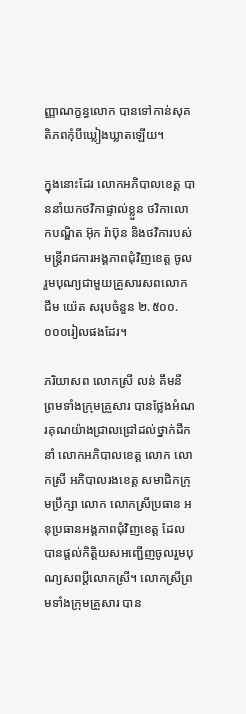ញ្ញាណក្ខន្ធលោក បានទៅកាន់សុគតិភពកុំបីឃ្លៀងឃ្លាតឡើយ។

ក្នុងនោះដែរ លោកអភិបាលខេត្ត បាននាំយកថវិកាផ្ទាល់ខ្លួន ថវិកាលោកបណ្ឌិត អ៊ុក រ៉ាប៊ុន និងថវិការបស់មន្រ្តីរាជការអង្គភាពជុំវិញខេត្ត ចូលរួមបុណ្យជាមួយគ្រួសារសពលោក ជឹម យ៉េត សរុបចំនួន ២.៥០០.០០០រៀលផងដែរ។

ភរិយាសព លោកស្រី លន់ គឹមនី ព្រមទាំងក្រុមគ្រួសារ បានថ្លែងអំណរគុណយ៉ាងជ្រាលជ្រៅដល់ថ្នាក់ដឹកនាំ លោកអភិបាលខេត្ត លោក លោកស្រី អភិបាលរងខេត្ត សមាជិកក្រុមប្រឹក្សា លោក លោកស្រីប្រធាន អនុប្រធានអង្គភាពជុំវិញខេត្ត ដែលបានផ្តល់កិត្តិយសអញ្ជើញចូលរួមបុណ្យសពប្តីលោកស្រី។ លោកស្រីព្រមទាំងក្រុមគ្រួសារ បាន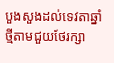បួងសួងដល់ទេវតាឆ្នាំថ្មីតាមជួយថែរក្សា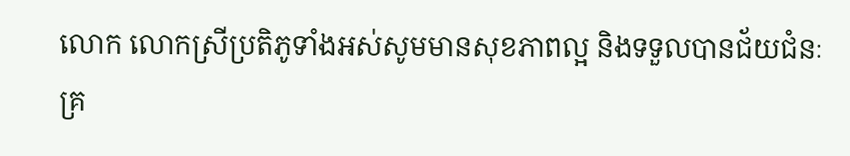លោក លោកស្រីប្រតិភូទាំងអស់សូមមានសុខភាពល្អ និងទទួលបានជ័យជំនៈគ្រ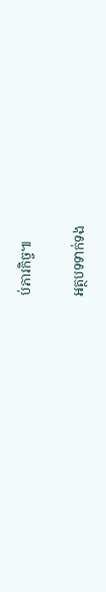ប់ភារកិច្ច៕

អត្ថបទទាក់ទង